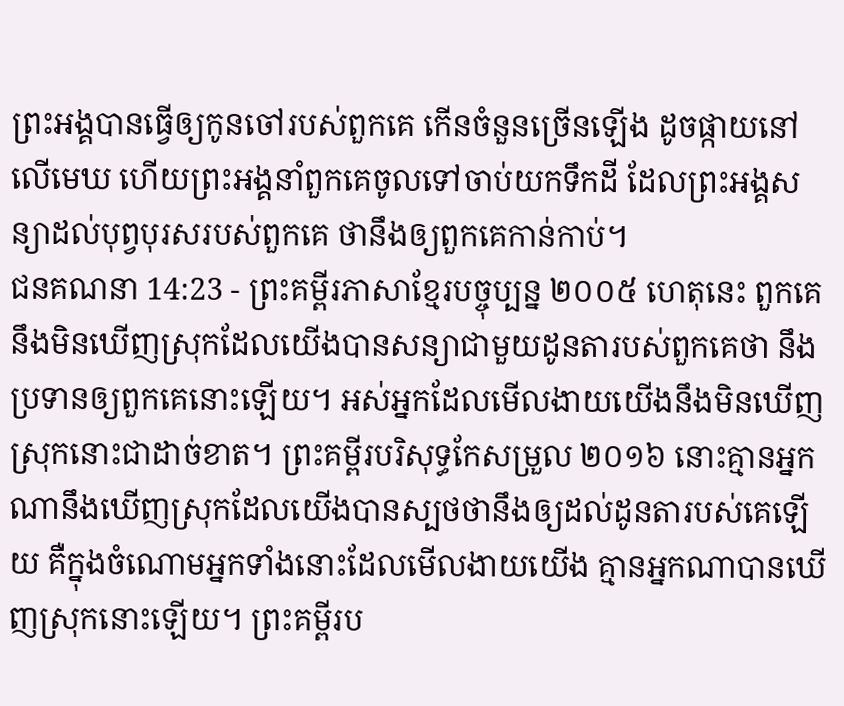ព្រះអង្គបានធ្វើឲ្យកូនចៅរបស់ពួកគេ កើនចំនួនច្រើនឡើង ដូចផ្កាយនៅលើមេឃ ហើយព្រះអង្គនាំពួកគេចូលទៅចាប់យកទឹកដី ដែលព្រះអង្គសន្យាដល់បុព្វបុរសរបស់ពួកគេ ថានឹងឲ្យពួកគេកាន់កាប់។
ជនគណនា 14:23 - ព្រះគម្ពីរភាសាខ្មែរបច្ចុប្បន្ន ២០០៥ ហេតុនេះ ពួកគេនឹងមិនឃើញស្រុកដែលយើងបានសន្យាជាមួយដូនតារបស់ពួកគេថា នឹងប្រទានឲ្យពួកគេនោះឡើយ។ អស់អ្នកដែលមើលងាយយើងនឹងមិនឃើញស្រុកនោះជាដាច់ខាត។ ព្រះគម្ពីរបរិសុទ្ធកែសម្រួល ២០១៦ នោះគ្មានអ្នកណានឹងឃើញស្រុកដែលយើងបានស្បថថានឹងឲ្យដល់ដូនតារបស់គេឡើយ គឺក្នុងចំណោមអ្នកទាំងនោះដែលមើលងាយយើង គ្មានអ្នកណាបានឃើញស្រុកនោះឡើយ។ ព្រះគម្ពីរប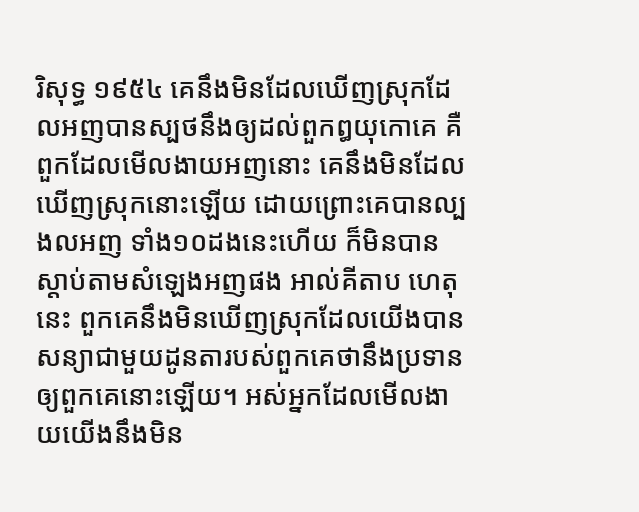រិសុទ្ធ ១៩៥៤ គេនឹងមិនដែលឃើញស្រុកដែលអញបានស្បថនឹងឲ្យដល់ពួកឰយុកោគេ គឺពួកដែលមើលងាយអញនោះ គេនឹងមិនដែលឃើញស្រុកនោះឡើយ ដោយព្រោះគេបានល្បងលអញ ទាំង១០ដងនេះហើយ ក៏មិនបានស្តាប់តាមសំឡេងអញផង អាល់គីតាប ហេតុនេះ ពួកគេនឹងមិនឃើញស្រុកដែលយើងបានសន្យាជាមួយដូនតារបស់ពួកគេថានឹងប្រទានឲ្យពួកគេនោះឡើយ។ អស់អ្នកដែលមើលងាយយើងនឹងមិន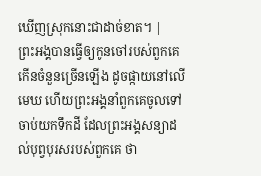ឃើញស្រុកនោះជាដាច់ខាត។ |
ព្រះអង្គបានធ្វើឲ្យកូនចៅរបស់ពួកគេ កើនចំនួនច្រើនឡើង ដូចផ្កាយនៅលើមេឃ ហើយព្រះអង្គនាំពួកគេចូលទៅចាប់យកទឹកដី ដែលព្រះអង្គសន្យាដល់បុព្វបុរសរបស់ពួកគេ ថា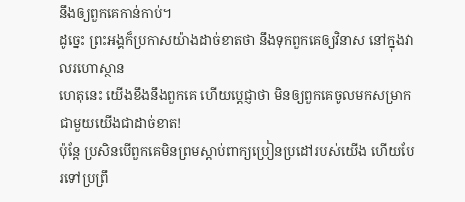នឹងឲ្យពួកគេកាន់កាប់។
ដូច្នេះ ព្រះអង្គក៏ប្រកាសយ៉ាងដាច់ខាតថា នឹងទុកពួកគេឲ្យវិនាស នៅក្នុងវាលរហោស្ថាន
ហេតុនេះ យើងខឹងនឹងពួកគេ ហើយប្ដេជ្ញាថា មិនឲ្យពួកគេចូលមកសម្រាក ជាមួយយើងជាដាច់ខាត!
ប៉ុន្តែ ប្រសិនបើពួកគេមិនព្រមស្ដាប់ពាក្យប្រៀនប្រដៅរបស់យើង ហើយបែរទៅប្រព្រឹ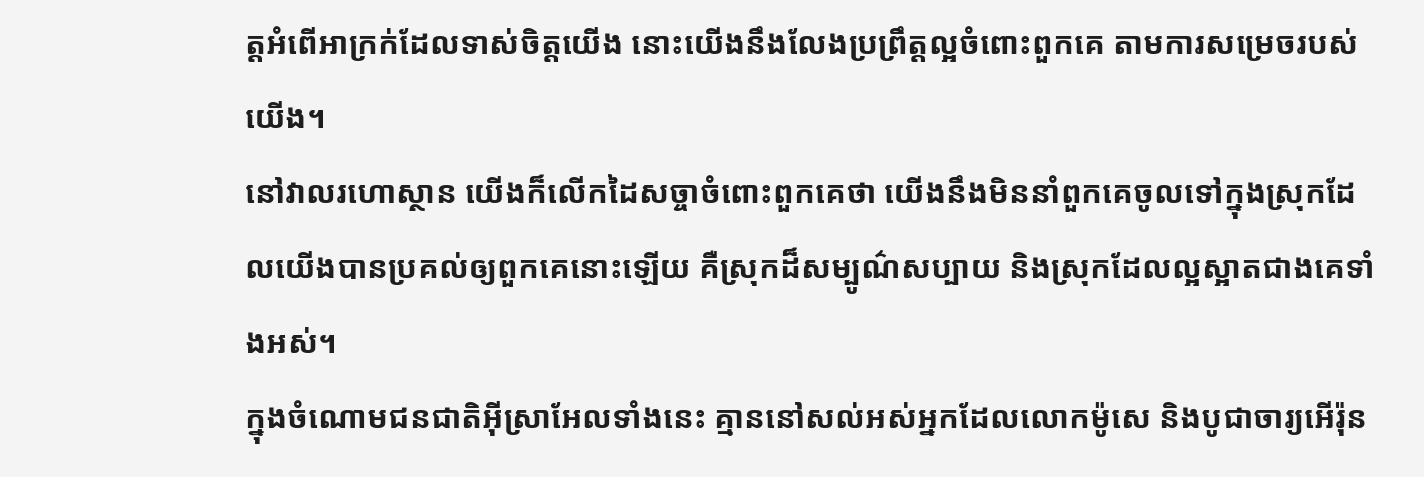ត្តអំពើអាក្រក់ដែលទាស់ចិត្តយើង នោះយើងនឹងលែងប្រព្រឹត្តល្អចំពោះពួកគេ តាមការសម្រេចរបស់យើង។
នៅវាលរហោស្ថាន យើងក៏លើកដៃសច្ចាចំពោះពួកគេថា យើងនឹងមិននាំពួកគេចូលទៅក្នុងស្រុកដែលយើងបានប្រគល់ឲ្យពួកគេនោះឡើយ គឺស្រុកដ៏សម្បូណ៌សប្បាយ និងស្រុកដែលល្អស្អាតជាងគេទាំងអស់។
ក្នុងចំណោមជនជាតិអ៊ីស្រាអែលទាំងនេះ គ្មាននៅសល់អស់អ្នកដែលលោកម៉ូសេ និងបូជាចារ្យអើរ៉ុន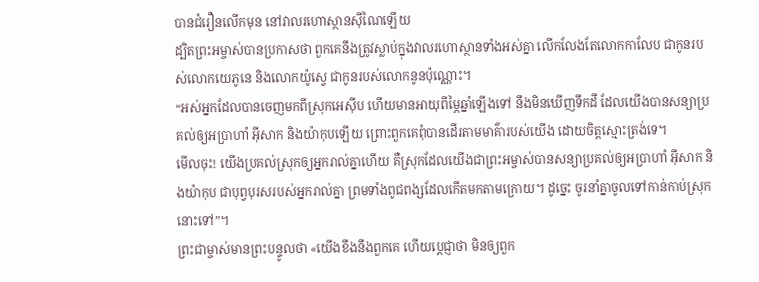បានជំរឿនលើកមុន នៅវាលរហោស្ថានស៊ីណៃឡើយ
ដ្បិតព្រះអម្ចាស់បានប្រកាសថា ពួកគេនឹងត្រូវស្លាប់ក្នុងវាលរហោស្ថានទាំងអស់គ្នា លើកលែងតែលោកកាលែប ជាកូនរបស់លោកយេភូនេ និងលោកយ៉ូស្វេ ជាកូនរបស់លោកនូនប៉ុណ្ណោះ។
“អស់អ្នកដែលបានចេញមកពីស្រុកអេស៊ីប ហើយមានអាយុពីម្ភៃឆ្នាំឡើងទៅ នឹងមិនឃើញទឹកដី ដែលយើងបានសន្យាប្រគល់ឲ្យអប្រាហាំ អ៊ីសាក និងយ៉ាកុបឡើយ ព្រោះពួកគេពុំបានដើរតាមមាគ៌ារបស់យើង ដោយចិត្តស្មោះត្រង់ទេ។
មើលចុះ! យើងប្រគល់ស្រុកឲ្យអ្នករាល់គ្នាហើយ គឺស្រុកដែលយើងជាព្រះអម្ចាស់បានសន្យាប្រគល់ឲ្យអប្រាហាំ អ៊ីសាក និងយ៉ាកុប ជាបុព្វបុរសរបស់អ្នករាល់គ្នា ព្រមទាំងពូជពង្សដែលកើតមកតាមក្រោយ។ ដូច្នេះ ចូរនាំគ្នាចូលទៅកាន់កាប់ស្រុកនោះទៅ”។
ព្រះជាម្ចាស់មានព្រះបន្ទូលថា «យើងខឹងនឹងពួកគេ ហើយប្ដេជ្ញាថា មិនឲ្យពួក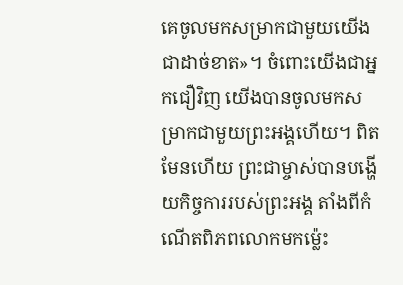គេចូលមកសម្រាកជាមួយយើងជាដាច់ខាត»។ ចំពោះយើងជាអ្នកជឿវិញ យើងបានចូលមកសម្រាកជាមួយព្រះអង្គហើយ។ ពិតមែនហើយ ព្រះជាម្ចាស់បានបង្ហើយកិច្ចការរបស់ព្រះអង្គ តាំងពីកំណើតពិភពលោកមកម៉្លេះ